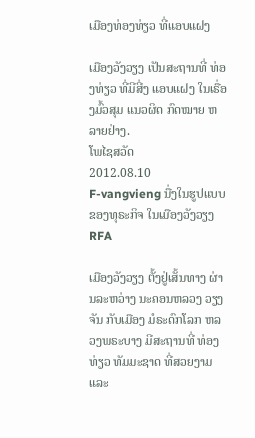ເມືອງທ່ອງທ່ຽວ ທີ່ແອບແຝງ

ເມືອງວັງວຽງ ເປັນສະຖານທີ່ ທ່ອງທ່ຽວ ທີ່ມີສີ່ງ ແອບແຝງ ໃນເຣື່ອງມົ້ວສຸມ ແນວຜິດ ກົດໝາຍ ຫລາຍຢ່າງ.
ໂພໄຊສວັດ
2012.08.10
F-vangvieng ນື່ງໃນຮູປແບບ ຂອງທຸຣະກິຈ ໃນເມືອງວັງວຽງ
RFA

ເມືອງວັງວຽງ ຕັ້ງຢູ່ເສັ້ນທາງ ຜ່ານລະຫວ່າງ ນະຄອນຫລວງ ວຽງຈັນ ກັບເມືອງ ມໍຣະດົກໂລກ ຫລວງພຣະບາງ ມີສະຖານທີ່ ທ່ອງທ່ຽວ ທັມມະຊາດ ທີ່ສວຍງາມ ແລະ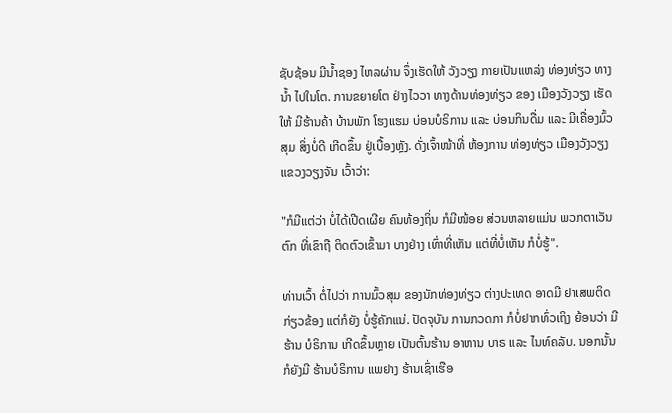ຊັບຊ້ອນ ມີນໍ້າຊອງ ໄຫລຜ່ານ ຈຶ່ງເຮັດໃຫ້ ວັງວຽງ ກາຍເປັນແຫລ່ງ ທ່ອງທ່ຽວ ທາງນໍ້າ ໄປໃນໂຕ. ການຂຍາຍໂຕ ຢ່າງໄວວາ ທາງດ້ານທ່ອງທ່ຽວ ຂອງ ເມືອງວັງວຽງ ເຮັດໃຫ້ ມີຮ້ານຄ້າ ບ້ານພັກ ໂຮງແຮມ ບ່ອນບໍຣິການ ແລະ ບ່ອນກິນດື່ມ ແລະ ມີເຄື່ອງມົ້ວສຸມ ສິ່ງບໍ່ດີ ເກີດຂຶ້ນ ຢູ່ເບື້ອງຫຼັງ. ດັ່ງເຈົ້າໜ້າທີ່ ຫ້ອງການ ທ່ອງທ່ຽວ ເມືອງວັງວຽງ ແຂວງວຽງຈັນ ເວົ້າວ່າ:

"ກໍມີແຕ່ວ່າ ບໍ່ໄດ້ເປີດເຜີຍ ຄົນທ້ອງຖິ່ນ ກໍມີໜ້ອຍ ສ່ວນຫລາຍແມ່ນ ພວກຕາເວັນຕົກ ທີ່ເຂົາຖື ຕິດຕົວເຂົ້າມາ ບາງຢ່າງ ເທົ່າທີ່ເຫັນ ແຕ່ທີ່ບໍ່ເຫັນ ກໍບໍ່ຮູ້".

ທ່ານເວົ້າ ຕໍ່ໄປວ່າ ການມົ້ວສຸມ ຂອງນັກທ່ອງທ່ຽວ ຕ່າງປະເທດ ອາດມີ ຢາເສພຕິດ ກ່ຽວຂ້ອງ ແຕ່ກໍຍັງ ບໍ່ຮູ້ຄັກແນ່. ປັດຈຸບັນ ການກວດກາ ກໍບໍ່ຢາກທົ່ວເຖິງ ຍ້ອນວ່າ ມີຮ້ານ ບໍຣິການ ເກີດຂຶ້ນຫຼາຍ ເປັນຕົ້ນຮ້ານ ອາຫານ ບາຣ ແລະ ໄນທ໌ຄລັບ. ນອກນັ້ນກໍຍັງມີ ຮ້ານບໍຣິການ ແພຢາງ ຮ້ານເຊົ່າເຮືອ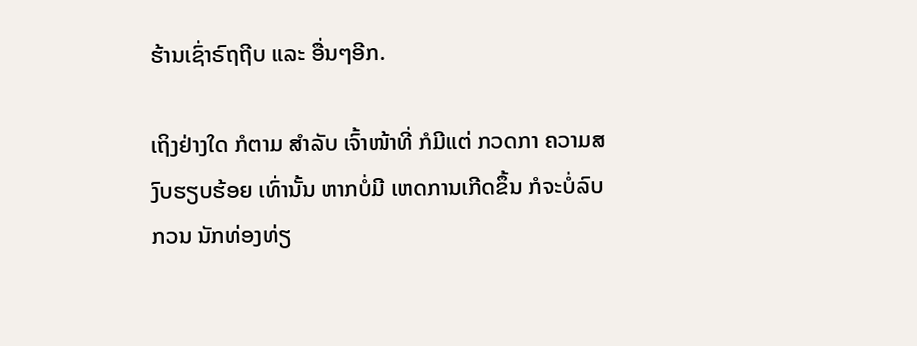ຮ້ານເຊົ່າຣົຖຖີບ ແລະ ອື່ນໆອີກ.

ເຖິງຢ່າງໃດ ກໍຕາມ ສໍາລັບ ເຈົ້າໜ້າທີ່ ກໍມີແຕ່ ກວດກາ ຄວາມສງົບຮຽບຮ້ອຍ ເທົ່ານັ້ນ ຫາກບໍ່ມີ ເຫດການເກີດຂຶ້ນ ກໍຈະບໍ່ລົບກວນ ນັກທ່ອງທ່ຽ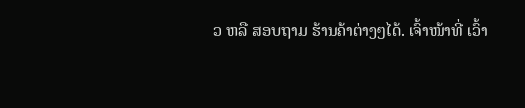ວ ຫລື ສອບຖາມ ຮ້ານຄ້າຕ່າງໆໄດ້. ເຈົ້າໜ້າທີ່ ເວົ້າ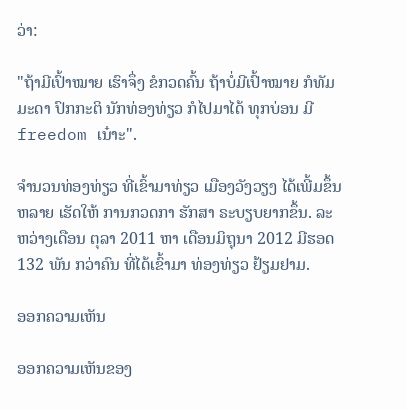ວ່າ:

"ຖ້າມີເປົ້າໝາຍ ເຮົາຈຶ່ງ ຂໍກວດຄົ້ນ ຖ້າບໍ່ມີເປົ້າໝາຍ ກໍທັມມະດາ ປົກກະຕິ ນັກທ່ອງທ່ຽວ ກໍໄປມາໄດ້ ທຸກບ່ອນ ມີ freedom ເນ໋າະ".

ຈໍານວນທ່ອງທ່ຽວ ທີ່ເຂົ້າມາທ່ຽວ ເມືອງວັງວຽງ ໄດ້ເພີ້ມຂຶ້ນຫລາຍ ເຮັດໃຫ້ ການກວດກາ ຮັກສາ ຣະບຽບຍາກຂຶ້ນ. ລະຫວ່າງເດືອນ ຕຸລາ 2011 ຫາ ເດືອນມິຖຸນາ 2012 ມີຮອດ 132 ພັນ ກວ່າຄົນ ທີ່ໄດ້ເຂົ້າມາ ທ່ອງທ່ຽວ ຢ້ຽມຢາມ.

ອອກຄວາມເຫັນ

ອອກຄວາມເຫັນຂອງ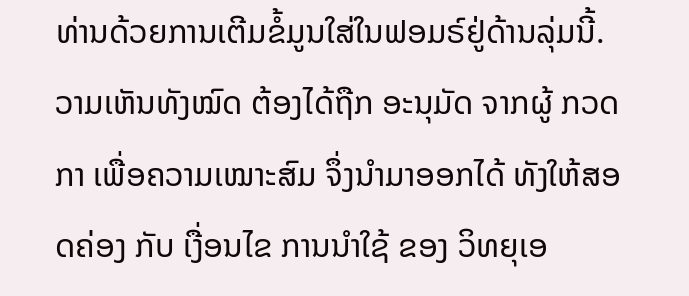ທ່ານດ້ວຍການເຕີມຂໍ້ມູນໃສ່ໃນຟອມຣ໌ຢູ່ດ້ານລຸ່ມນີ້. ວາມເຫັນທັງໝົດ ຕ້ອງໄດ້ຖືກ ອະນຸມັດ ຈາກຜູ້ ກວດກາ ເພື່ອຄວາມເໝາະສົມ ຈຶ່ງນໍາມາອອກໄດ້ ທັງໃຫ້ສອດຄ່ອງ ກັບ ເງື່ອນໄຂ ການນຳໃຊ້ ຂອງ ວິທຍຸເອ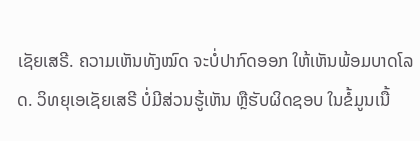ເຊັຍເສຣີ. ຄວາມເຫັນທັງໝົດ ຈະບໍ່ປາກົດອອກ ໃຫ້ເຫັນພ້ອມບາດໂລດ. ວິທຍຸເອເຊັຍເສຣີ ບໍ່ມີສ່ວນຮູ້ເຫັນ ຫຼືຮັບຜິດຊອບ ໃນຂໍ້ມູນເນື້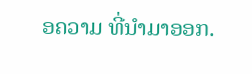ອຄວາມ ທີ່ນໍາມາອອກ.